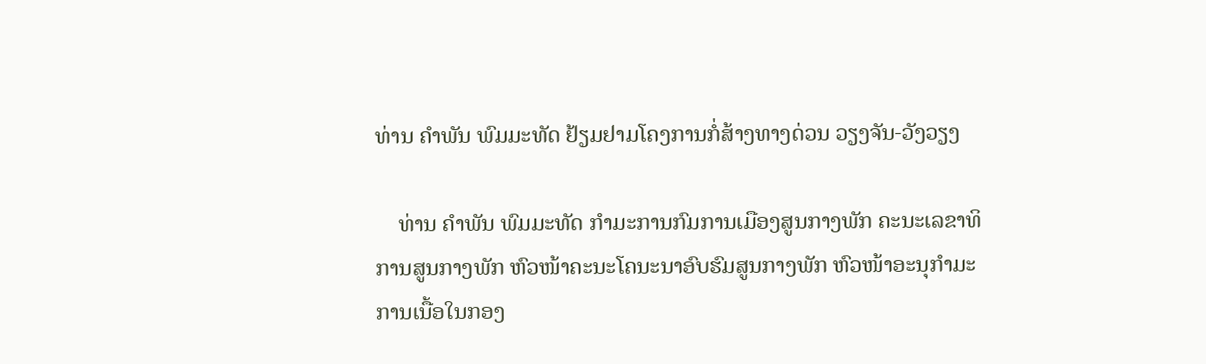ທ່ານ ຄໍາພັນ ພົມມະທັດ ຢ້ຽມຢາມໂຄງການກໍ່ສ້າງທາງດ່ວນ ວຽງຈັນ-ວັງວຽງ

    ທ່ານ ຄໍາພັນ ພົມມະທັດ ກໍາມະການກົມການເມືອງສູນກາງພັກ ຄະນະເລຂາທິການສູນກາງພັກ ຫົວໜ້າຄະນະໂຄນະນາອົບຮົມສູນກາງພັກ ຫົວໜ້າອະນຸກໍາມະການເນື້ອໃນກອງ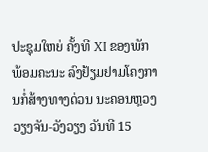ປະຊຸມໃຫຍ່ ຄັ້ງທີ XI ຂອງພັກ ພ້ອມຄະນະ ລົງຢ້ຽມຢາມໂຄງການກໍ່ສ້າງທາງດ່ວນ ນະຄອນຫຼວງວຽງຈັນ-ວັງວຽງ ວັນທີ 15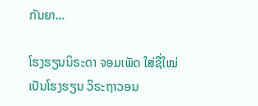ກັນຍາ…

ໂຮງຮຽນນິຣະດາ ຈອມເພັດ ໃສ່ຊື່ໃໝ່ ເປັນໂຮງຮຽນ ວິຣະຖາວອນ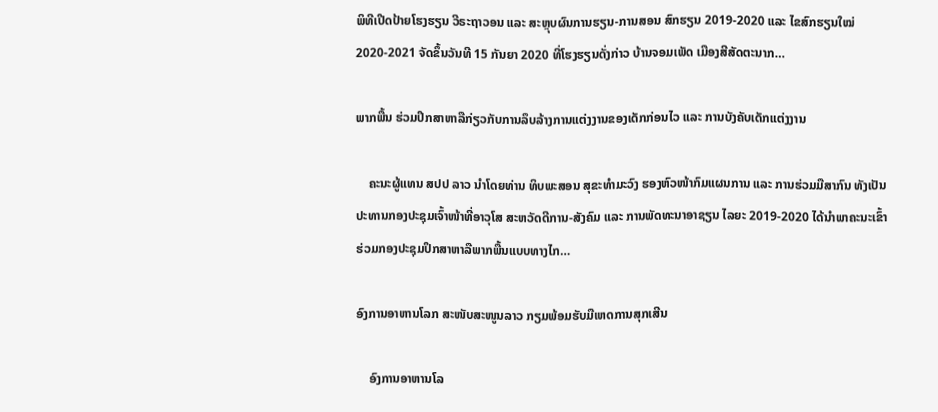ພິທີເປີດປ້າຍໂຮງຮຽນ ວີຣະຖາວອນ ແລະ ສະຫຼຸບຜົນການຮຽນ-ການສອນ ສົກຮຽນ 2019-2020 ແລະ ໄຂສົກຮຽນໃໝ່ 2020-2021 ຈັດຂຶ້ນວັນທີ 15 ກັນຍາ 2020 ທີ່ໂຮງຮຽນດັ່ງກ່າວ ບ້ານຈອມເພັດ ເມືອງສີສັດຕະນາກ…

ພາກພື້ນ ຮ່ວມປຶກສາຫາລືກ່ຽວກັບການລຶບລ້າງການແຕ່ງງານຂອງເດັກກ່ອນໄວ ແລະ ການບັງຄັບເດັກແຕ່ງງານ

    ຄະນະຜູ້ແທນ ສປປ ລາວ ນໍາໂດຍທ່ານ ທິບພະສອນ ສຸຂະທໍາມະວົງ ຮອງຫົວໜ້າກົມແຜນການ ແລະ ການຮ່ວມມືສາກົນ ທັງເປັນປະທານກອງປະຊຸມເຈົ້າໜ້າທີ່ອາວຸໂສ ສະຫວັດດີການ-ສັງຄົມ ແລະ ການພັດທະນາອາຊຽນ ໄລຍະ 2019-2020 ໄດ້ນໍາພາຄະນະເຂົ້າຮ່ວມກອງປະຊຸມປຶກສາຫາລືພາກພື້ນແບບທາງໄກ…

ອົງການອາຫານໂລກ ສະໜັບສະໜູນລາວ ກຽມພ້ອມຮັບມືເຫດການສຸກເສີນ

    ອົງການອາຫານໂລ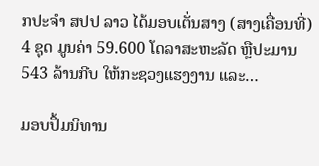ກປະຈໍາ ສປປ ລາວ ໄດ້ມອບເຕັ່ນສາງ (ສາງເຄື່ອນທີ່) 4 ຊຸດ ມູນຄ່າ 59.600 ໂດລາສະຫະລັດ ຫຼືປະມານ 543 ລ້ານກີບ ໃຫ້ກະຊວງແຮງງານ ແລະ…

ມອບປຶ້ມນິທານ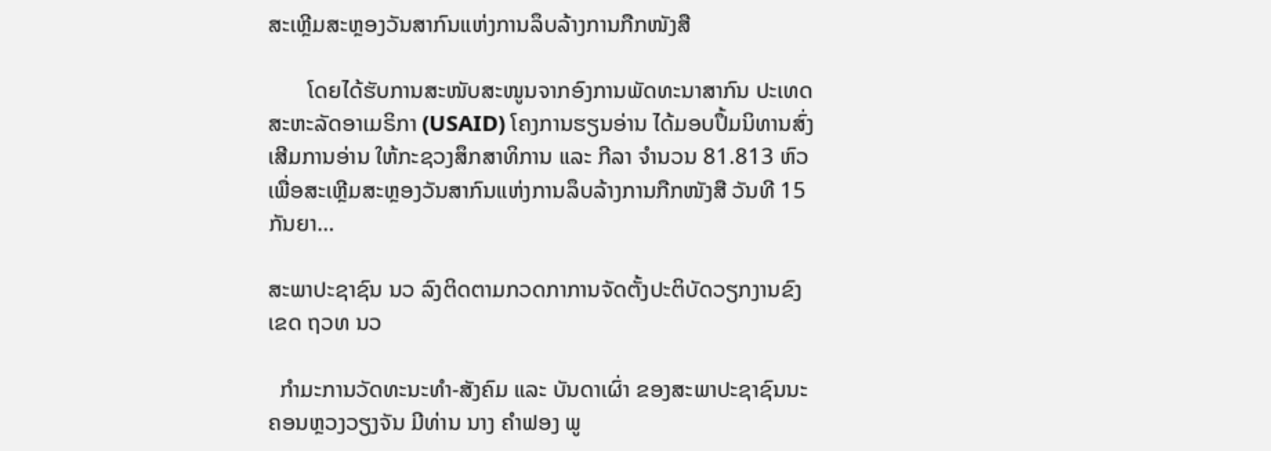ສະເຫຼີມສະຫຼອງວັນສາກົນແຫ່ງການລຶບລ້າງການກືກໜັງສື

       ໂດຍໄດ້ຮັບການສະໜັບສະໜູນຈາກອົງການພັດທະນາສາກົນ ປະເທດສະຫະລັດອາເມຣິກາ (USAID) ໂຄງການຮຽນອ່ານ ໄດ້ມອບປຶ້ມນິທານສົ່ງເສີມການອ່ານ ໃຫ້ກະຊວງສຶກສາທິການ ແລະ ກີລາ ຈໍານວນ 81.813 ຫົວ ເພື່ອສະເຫຼີມສະຫຼອງວັນສາກົນແຫ່ງການລຶບລ້າງການກືກໜັງສື ວັນທີ 15 ກັນຍາ…

ສະພາປະຊາຊົນ ນວ ລົງຕິດຕາມກວດກາການຈັດຕັ້ງປະຕິບັດວຽກງານຂົງເຂດ ຖວທ ນວ

  ກຳມະການວັດທະນະທຳ-ສັງຄົມ ແລະ ບັນດາເຜົ່າ ຂອງສະພາປະຊາຊົນນະຄອນຫຼວງວຽງຈັນ ມີທ່ານ ນາງ ຄຳຟອງ ພູ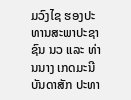ມວົງໄຊ ຮອງປະທານສະພາປະຊາຊົນ ນວ ແລະ ທ່ານນາງ ເກດມະນີ ບັນດາສັກ ປະທາ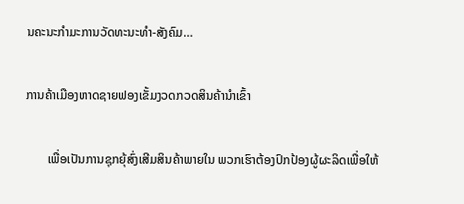ນຄະນະກຳມະການວັດທະນະທຳ-ສັງຄົມ…

ການຄ້າເມືອງຫາດຊາຍຟອງເຂັ້ມງວດກວດສິນຄ້ານຳເຂົ້າ

       ເພື່ອເປັນການຊຸກຍຸ້ສົ່ງເສີມສິນຄ້າພາຍໃນ ພວກເຮົາຕ້ອງປົກປ້ອງຜູ້ຜະລິດເພື່ອໃຫ້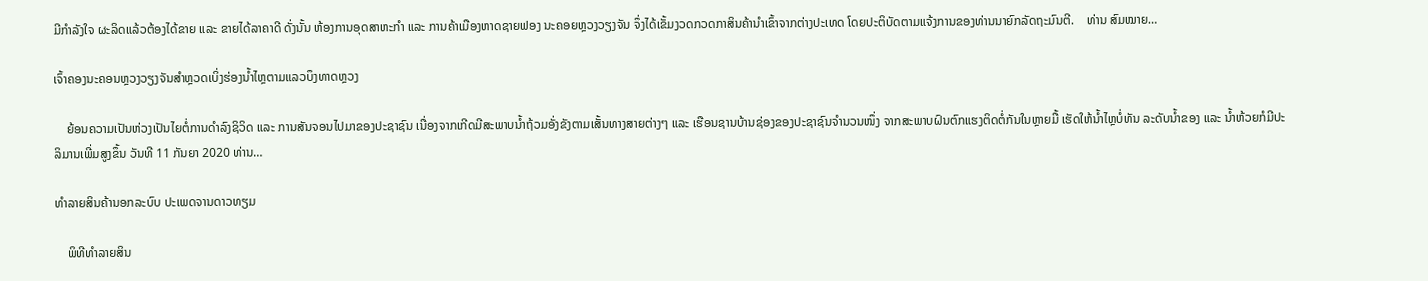ມີກຳລັງໃຈ ຜະລິດແລ້ວຕ້ອງໄດ້ຂາຍ ແລະ ຂາຍໄດ້ລາຄາດີ ດັ່ງນັ້ນ ຫ້ອງການອຸດສາຫະກຳ ແລະ ການຄ້າເມືອງຫາດຊາຍຟອງ ນະຄອຍຫຼວງວຽງຈັນ ຈຶ່ງໄດ້ເຂັ້ມງວດກວດກາສິນຄ້ານຳເຂົ້າຈາກຕ່າງປະເທດ ໂດຍປະຕິບັດຕາມແຈ້ງການຂອງທ່ານນາຍົກລັດຖະມົນຕີ.    ທ່ານ ສົມໝາຍ…

ເຈົ້າຄອງນະຄອນຫຼວງວຽງຈັນສໍາຫຼວດເບິ່ງຮ່ອງນໍ້າໄຫຼຕາມແລວບຶງທາດຫຼວງ

    ຍ້ອນຄວາມເປັນຫ່ວງເປັນໄຍຕໍ່ການດຳລົງຊິວິດ ແລະ ການສັນຈອນໄປມາຂອງປະຊາຊົນ ເນື່ອງຈາກເກີດມີສະພາບນໍ້າຖ້ວມອັ່ງຂັງຕາມເສັ້ນທາງສາຍຕ່າງໆ ແລະ ເຮືອນຊານບ້ານຊ່ອງຂອງປະຊາຊົນຈຳນວນໜຶ່ງ ຈາກສະພາບຝົນຕົກແຮງຕິດຕໍ່ກັນໃນຫຼາຍມື້ ເຮັດໃຫ້ນໍ້າໄຫຼບໍ່ທັນ ລະດັບນໍ້າຂອງ ແລະ ນໍ້າຫ້ວຍກໍມີປະລິມານເພີ່ມສູງຂຶ້ນ ວັນທີ 11 ກັນຍາ 2020 ທ່ານ…

ທໍາລາຍສິນຄ້ານອກລະບົບ ປະເພດຈານດາວທຽມ

    ພິທີທໍາລາຍສິນ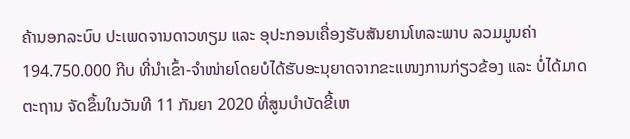ຄ້ານອກລະບົບ ປະເພດຈານດາວທຽມ ແລະ ອຸປະກອນເຄື່ອງຮັບສັນຍານໂທລະພາບ ລວມມູນຄ່າ 194.750.000 ກີບ ທີ່ນໍາເຂົ້າ-ຈໍາໜ່າຍໂດຍບໍໄດ້ຮັບອະນຸຍາດຈາກຂະແໜງການກ່ຽວຂ້ອງ ແລະ ບໍ່ໄດ້ມາດຕະຖານ ຈັດຂຶ້ນໃນວັນທີ 11 ກັນຍາ 2020 ທີ່ສູນບໍາບັດຂີ້ເຫ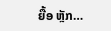ຍື້ອ ຫຼັກ…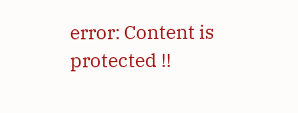error: Content is protected !!